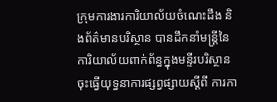ក្រុមការងារការិយាល័យចំណេះដឹង និងព័ត៌មានបរិស្ថាន បានដឹកនាំមន្ត្រីនៃការិយាល័យពាក់ព័ន្ធក្នុងមន្ទីរបរិស្ថាន ចុះធ្វើយុទ្ធនាការផ្សព្វផ្សាយស្ដីពី ការកា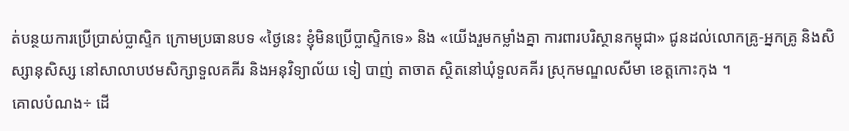ត់បន្ថយការប្រើប្រាស់ប្លាស្ទិក ក្រោមប្រធានបទ «ថ្ងៃនេះ ខ្ញុំមិនប្រើប្លាស្ទិកទេ» និង «យើងរួមកម្លាំងគ្នា ការពារបរិស្ថានកម្ពុជា» ជូនដល់លោកគ្រូ-អ្នកគ្រូ និងសិស្សានុសិស្ស នៅសាលាបឋមសិក្សាទួលគគីរ និងអនុវិទ្យាល័យ ទៀ បាញ់ តាចាត ស្ថិតនៅឃុំទួលគគីរ ស្រុកមណ្ឌលសីមា ខេត្តកោះកុង ។
គោលបំណង÷ ដើ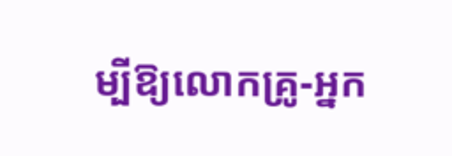ម្បីឱ្យលោកគ្រូ-អ្នក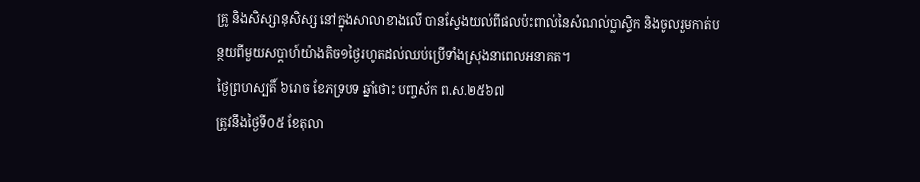គ្រូ និងសិស្សានុសិស្ស នៅក្នុងសាលាខាងលើ បានស្វែងយល់ពីផលប៉ះពាល់នៃសំណល់ប្លាស្ទិក និងចូលរួមកាត់បន្ថយពីមួយសប្តាហ៍យ៉ាងតិច១ថ្ងៃរហូតដល់ឈប់ប្រើទាំងស្រុងនាពេលអនាគត។
ថ្ងៃព្រហស្បតិ៍ ៦រោច ខែភទ្របទ ឆ្នាំថោះ បញ្ចស័ក ព.ស.២៥៦៧
ត្រូវនឹងថ្ងៃទី០៥ ខែតុលា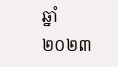ឆ្នាំ២០២៣